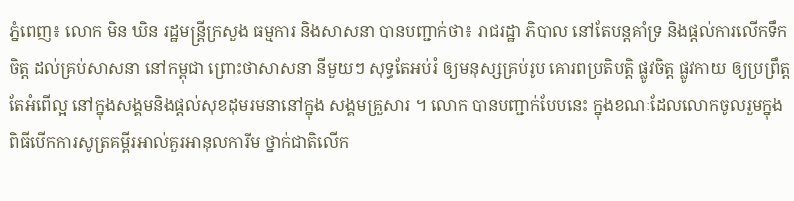ភ្នំពេញ៖ លោក មិន ឃិន រដ្ឋមន្ត្រីក្រសួង ធម្មការ និងសាសនា បានបញ្ជាក់ថា៖ រាជរដ្ឋា ភិបាល នៅតែបន្ដគាំទ្រ និងផ្ដល់ការលើកទឹកចិត្ដ ដល់គ្រប់សាសនា នៅកម្ពុជា ព្រោះថាសាសនា នីមួយៗ សុទ្ធតែអប់រំ ឲ្យមនុស្សគ្រប់រូប គោរពប្រតិបត្ដិ ផ្លូវចិត្ដ ផ្លូវកាយ ឲ្យប្រព្រឹត្ដ តែអំពើល្អ នៅក្នុងសង្គមនិងផ្ដល់សុខដុមរមនានៅក្នុង សង្គមគ្រួសារ ។ លោក បានបញ្ជាក់បែបនេះ ក្នុងខណៈដែលលោកចូលរួមក្នុងពិធីបើកការសូត្រគម្ពីរអាល់គួរអានុលការីម ថ្នាក់ជាតិលើក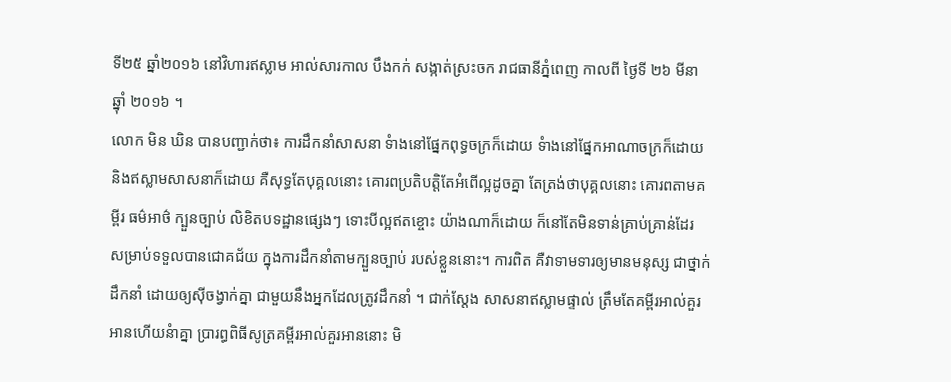ទី២៥ ឆ្នាំ២០១៦ នៅវិហារឥស្លាម អាល់សារកាល បឹងកក់ សង្កាត់ស្រះចក រាជធានីភ្នំពេញ កាលពី ថ្ងៃទី ២៦ មីនា ឆ្នុាំ ២០១៦ ។
លោក មិន ឃិន បានបញ្ជាក់ថា៖ ការដឹកនាំសាសនា ទំាងនៅផ្នែកពុទ្ធចក្រក៏ដោយ ទំាងនៅផ្នែកអាណាចក្រក៏ដោយ និងឥស្លាមសាសនាក៏ដោយ គឺសុទ្ធតែបុគ្គលនោះ គោរពប្រតិបត្ដិតែអំពើល្អដូចគ្នា តែត្រង់ថាបុគ្គលនោះ គោរពតាមគម្ពីរ ធម៌អាថ៌ ក្បួនច្បាប់ លិខិតបទដ្ឋានផ្សេងៗ ទោះបីល្អឥតខ្ចោះ យ៉ាងណាក៏ដោយ ក៏នៅតែមិនទាន់គ្រាប់គ្រាន់ដែរ សម្រាប់ទទួលបានជោគជ័យ ក្នុងការដឹកនាំតាមក្បួនច្បាប់ របស់ខ្លួននោះ។ ការពិត គឺវាទាមទារឲ្យមានមនុស្ស ជាថ្នាក់ដឹកនាំ ដោយឲ្យស៊ីចង្វាក់គ្នា ជាមួយនឹងអ្នកដែលត្រូវដឹកនាំ ។ ជាក់ស្តែង សាសនាឥស្លាមផ្ទាល់ ត្រឹមតែគម្ពីរអាល់គួរអានហើយនំាគ្នា ប្រារព្ធពិធីសូត្រគម្ពីរអាល់គួរអាននោះ មិ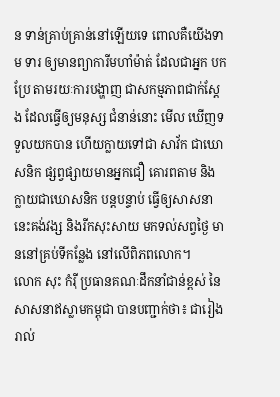ន ទាន់គ្រាប់គ្រាន់នៅឡើយទេ ពោលគឺយើងទាម ទារ ឲ្យមានព្យាការីមហាំម៉ាត់ ដែលជាអ្នក បកប្រែ តាមរយៈការបង្ហាញ ជាសកម្មភាពជាក់ស្តែង ដែលធ្វើឲ្យមនុស្ស ជំនាន់នោះ មើល ឃើញទទួលយកបាន ហើយក្លាយទៅជា សាវ័ក ជាឃោសនិក ផ្សព្វផ្សាយមានអ្នកជឿ គោរពតាម និងក្លាយជាឃោសនិក បន្តបន្ទាប់ ធ្វើឲ្យសាសនានេះគង់វង្ស និងរីកសុះសាយ មកទល់សព្វថ្ងៃ មាននៅគ្រប់ទីកន្លែង នៅលើពិភពលោក។
លោក សុះ កំរ៉ី ប្រធានគណៈដឹកនាំជាន់ខ្ពស់ នៃសាសនាឥស្លាមកម្ពុជា បានបញ្ជាក់ថា៖ ជារៀងរាល់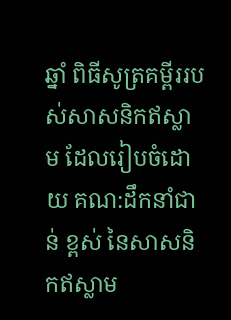ឆ្នាំ ពិធីសូត្រគម្ពីររបស់សាសនិកឥស្លាម ដែលរៀបចំដោយ គណ:ដឹកនាំជាន់ ខ្ពស់ នៃសាសនិកឥស្លាម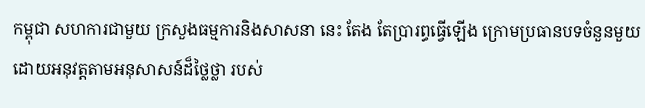កម្ពុជា សហការជាមួយ ក្រសួងធម្មការនិងសាសនា នេះ តែង តែប្រារព្ធធ្វើឡើង ក្រោមប្រធានបទចំនួនមួយ ដោយអនុវត្តតាមអនុសាសន៍ដ៏ថ្លៃថ្លា របស់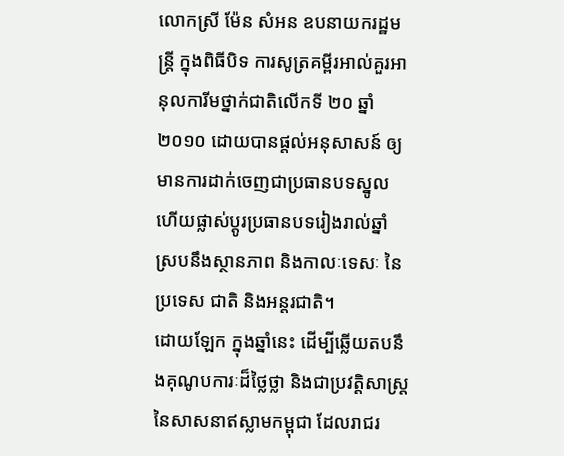លោកស្រី ម៉ែន សំអន ឧបនាយករដ្ឋមន្ត្រី ក្នុងពិធីបិទ ការសូត្រគម្ពីរអាល់គួរអានុលការីមថ្នាក់ជាតិលើកទី ២០ ឆ្នាំ២០១០ ដោយបានផ្តល់អនុសាសន៍ ឲ្យមានការដាក់ចេញជាប្រធានបទស្នូល ហើយផ្លាស់ប្តូរប្រធានបទរៀងរាល់ឆ្នាំ ស្របនឹងស្ថានភាព និងកាលៈទេសៈ នៃប្រទេស ជាតិ និងអន្តរជាតិ។
ដោយឡែក ក្នុងឆ្នាំនេះ ដើម្បីឆ្លើយតបនឹងគុណូបការៈដ៏ថ្លៃថ្លា និងជាប្រវត្តិសាស្រ្ត នៃសាសនាឥស្លាមកម្ពុជា ដែលរាជរ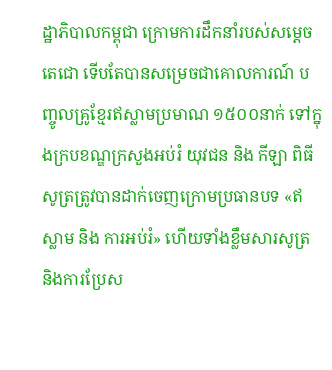ដ្ឋាភិបាលកម្ពុជា ក្រោមការដឹកនាំរបស់សម្តេចតេជោ ទើបតែបានសម្រេចជាគោលការណ៍ បញ្ចូលគ្រូខ្មែរឥស្លាមប្រមាណ ១៥០០នាក់ ទៅក្នុងក្របខណ្ឌក្រសួងអប់រំ យុវជន និង កីឡា ពិធីសូត្រត្រូវបានដាក់ចេញក្រោមប្រធានបទ «ឥស្លាម និង ការអប់រំ» ហើយទាំងខ្លឹមសារសូត្រ និងការប្រែស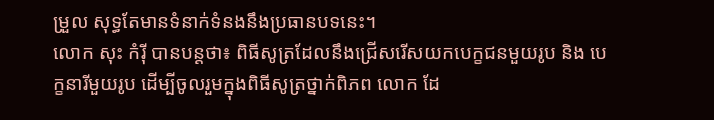ម្រួល សុទ្ធតែមានទំនាក់ទំនងនឹងប្រធានបទនេះ។
លោក សុះ កំរ៉ី បានបន្ដថា៖ ពិធីសូត្រដែលនឹងជ្រើសរើសយកបេក្ខជនមួយរូប និង បេក្ខនារីមួយរូប ដើម្បីចូលរួមក្នុងពិធីសូត្រថ្នាក់ពិភព លោក ដែ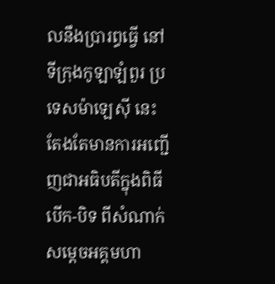លនឹងប្រារព្ធធ្វើ នៅទីក្រុងកូឡាឡំពួរ ប្រទេសម៉ាឡេស៊ី នេះ តែងតែមានការអញ្ជើញជាអធិបតីក្នុងពិធីបើក-បិទ ពីសំណាក់ សម្តេចអគ្គមហា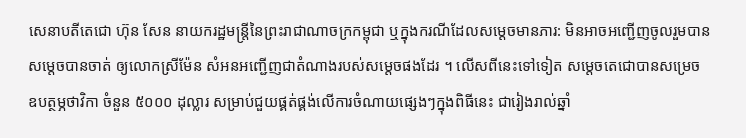សេនាបតីតេជោ ហ៊ុន សែន នាយករដ្ឋមន្ត្រីនៃព្រះរាជាណាចក្រកម្ពុជា ឬក្នុងករណីដែលសម្តេចមានភារ: មិនអាចអញ្ជើញចូលរួមបាន សម្តេចបានចាត់ ឲ្យលោកស្រីម៉ែន សំអនអញ្ជើញជាតំណាងរបស់សម្ដេចផងដែរ ។ លើសពីនេះទៅទៀត សម្តេចតេជោបានសម្រេច ឧបត្ថម្ភថាវិកា ចំនួន ៥០០០ ដុល្លារ សម្រាប់ជួយផ្គត់ផ្គង់លើការចំណាយផ្សេងៗក្នុងពិធីនេះ ជារៀងរាល់ឆ្នាំ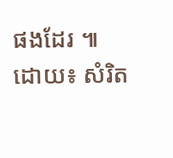ផងដែរ ៕
ដោយ៖ សំរិត